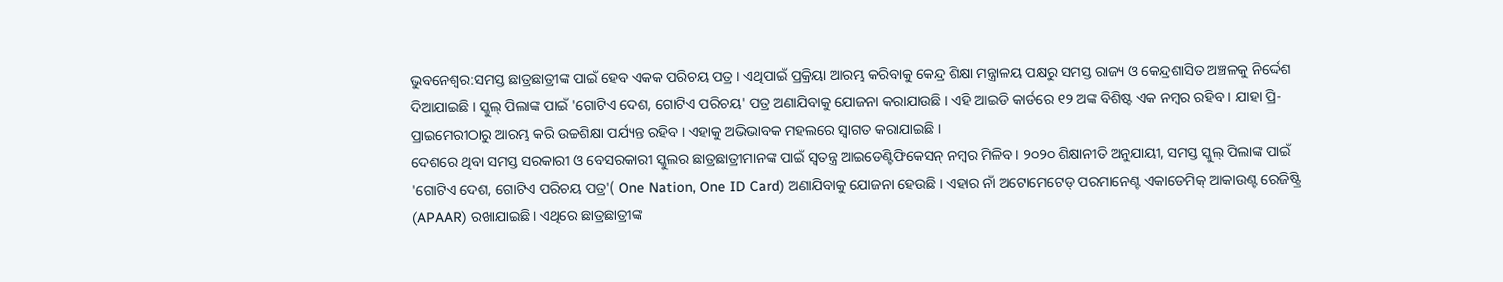ଭୁବନେଶ୍ବର:ସମସ୍ତ ଛାତ୍ରଛାତ୍ରୀଙ୍କ ପାଇଁ ହେବ ଏକକ ପରିଚୟ ପତ୍ର । ଏଥିପାଇଁ ପ୍ରକ୍ରିୟା ଆରମ୍ଭ କରିବାକୁ କେନ୍ଦ୍ର ଶିକ୍ଷା ମନ୍ତ୍ରାଳୟ ପକ୍ଷରୁ ସମସ୍ତ ରାଜ୍ୟ ଓ କେନ୍ଦ୍ରଶାସିତ ଅଞ୍ଚଳକୁ ନିର୍ଦ୍ଦେଶ ଦିଆଯାଇଛି । ସ୍କୁଲ୍ ପିଲାଙ୍କ ପାଇଁ 'ଗୋଟିଏ ଦେଶ, ଗୋଟିଏ ପରିଚୟ' ପତ୍ର ଅଣାଯିବାକୁ ଯୋଜନା କରାଯାଉଛି । ଏହି ଆଇଡି କାର୍ଡରେ ୧୨ ଅଙ୍କ ବିଶିଷ୍ଟ ଏକ ନମ୍ବର ରହିବ । ଯାହା ପ୍ରି-ପ୍ରାଇମେରୀଠାରୁ ଆରମ୍ଭ କରି ଉଚ୍ଚଶିକ୍ଷା ପର୍ଯ୍ୟନ୍ତ ରହିବ । ଏହାକୁ ଅଭିଭାବକ ମହଲରେ ସ୍ବାଗତ କରାଯାଇଛି ।
ଦେଶରେ ଥିବା ସମସ୍ତ ସରକାରୀ ଓ ବେସରକାରୀ ସ୍କୁଲର ଛାତ୍ରଛାତ୍ରୀମାନଙ୍କ ପାଇଁ ସ୍ୱତନ୍ତ୍ର ଆଇଡେଣ୍ଟିଫିକେସନ୍ ନମ୍ବର ମିଳିବ। ୨୦୨୦ ଶିକ୍ଷାନୀତି ଅନୁଯାୟୀ, ସମସ୍ତ ସ୍କୁଲ୍ ପିଲାଙ୍କ ପାଇଁ 'ଗୋଟିଏ ଦେଶ, ଗୋଟିଏ ପରିଚୟ ପତ୍ର'( One Nation, One ID Card) ଅଣାଯିବାକୁ ଯୋଜନା ହେଉଛି । ଏହାର ନାଁ ଅଟୋମେଟେଡ୍ ପରମାନେଣ୍ଟ ଏକାଡେମିକ୍ ଆକାଉଣ୍ଟ ରେଜିଷ୍ଟ୍ରି (APAAR) ରଖାଯାଇଛି। ଏଥିରେ ଛାତ୍ରଛାତ୍ରୀଙ୍କ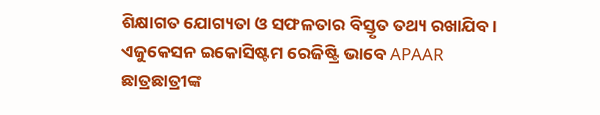ଶିକ୍ଷାଗତ ଯୋଗ୍ୟତା ଓ ସଫଳତାର ବିସ୍ତୃତ ତଥ୍ୟ ରଖାଯିବ । ଏଜୁକେସନ ଇକୋସିଷ୍ଟମ ରେଜିଷ୍ଟ୍ରି ଭାବେ APAAR ଛାତ୍ରଛାତ୍ରୀଙ୍କ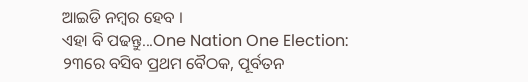ଆଇଡି ନମ୍ବର ହେବ ।
ଏହା ବି ପଢନ୍ତୁ...One Nation One Election: ୨୩ରେ ବସିବ ପ୍ରଥମ ବୈଠକ, ପୂର୍ବତନ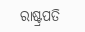ରାଷ୍ଟ୍ରପତି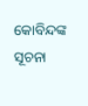କୋବିନ୍ଦଙ୍କ ସୂଚନା